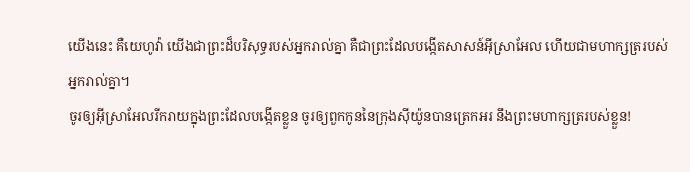យើងនេះ គឺយេហូវ៉ា យើងជាព្រះដ៏បរិសុទ្ធរបស់អ្នករាល់គ្នា គឺជាព្រះដែលបង្កើតសាសន៍អ៊ីស្រាអែល ហើយជាមហាក្សត្ររបស់អ្នករាល់គ្នា។
ចូរឲ្យអ៊ីស្រាអែលរីករាយក្នុងព្រះដែលបង្កើតខ្លួន ចូរឲ្យពួកកូននៃក្រុងស៊ីយ៉ូនបានត្រេកអរ នឹងព្រះមហាក្សត្ររបស់ខ្លួន!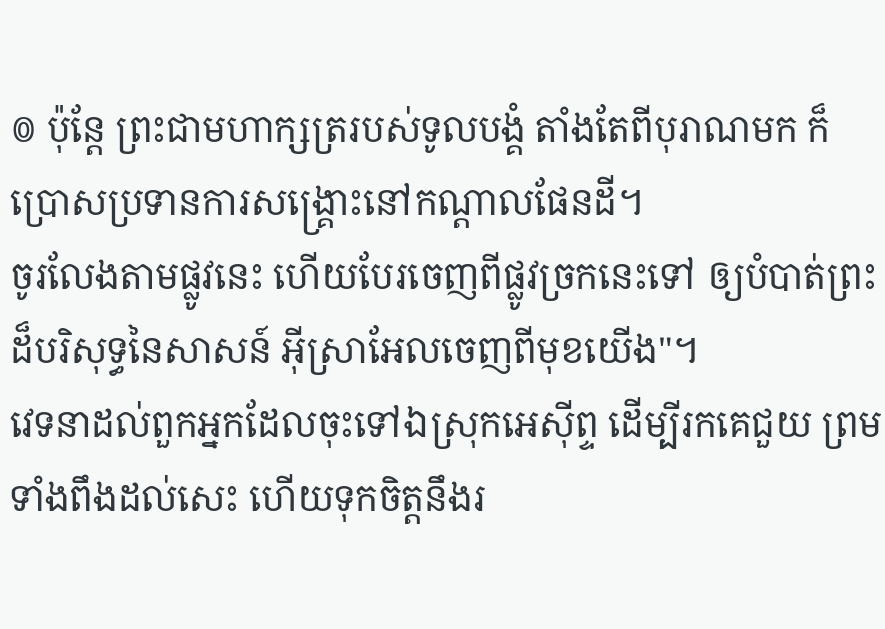៙ ប៉ុន្តែ ព្រះជាមហាក្សត្ររបស់ទូលបង្គំ តាំងតែពីបុរាណមក ក៏ប្រោសប្រទានការសង្គ្រោះនៅកណ្ដាលផែនដី។
ចូរលែងតាមផ្លូវនេះ ហើយបែរចេញពីផ្លូវច្រកនេះទៅ ឲ្យបំបាត់ព្រះដ៏បរិសុទ្ធនៃសាសន៍ អ៊ីស្រាអែលចេញពីមុខយើង"។
វេទនាដល់ពួកអ្នកដែលចុះទៅឯស្រុកអេស៊ីព្ទ ដើម្បីរកគេជួយ ព្រមទាំងពឹងដល់សេះ ហើយទុកចិត្តនឹងរ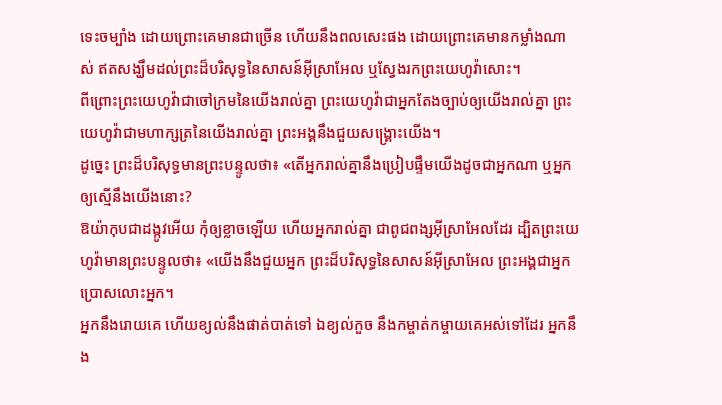ទេះចម្បាំង ដោយព្រោះគេមានជាច្រើន ហើយនឹងពលសេះផង ដោយព្រោះគេមានកម្លាំងណាស់ ឥតសង្ឃឹមដល់ព្រះដ៏បរិសុទ្ធនៃសាសន៍អ៊ីស្រាអែល ឬស្វែងរកព្រះយេហូវ៉ាសោះ។
ពីព្រោះព្រះយេហូវ៉ាជាចៅក្រមនៃយើងរាល់គ្នា ព្រះយេហូវ៉ាជាអ្នកតែងច្បាប់ឲ្យយើងរាល់គ្នា ព្រះយេហូវ៉ាជាមហាក្សត្រនៃយើងរាល់គ្នា ព្រះអង្គនឹងជួយសង្គ្រោះយើង។
ដូច្នេះ ព្រះដ៏បរិសុទ្ធមានព្រះបន្ទូលថា៖ «តើអ្នករាល់គ្នានឹងប្រៀបផ្ទឹមយើងដូចជាអ្នកណា ឬអ្នកឲ្យស្មើនឹងយើងនោះ?
ឱយ៉ាកុបជាដង្កូវអើយ កុំឲ្យខ្លាចឡើយ ហើយអ្នករាល់គ្នា ជាពូជពង្សអ៊ីស្រាអែលដែរ ដ្បិតព្រះយេហូវ៉ាមានព្រះបន្ទូលថា៖ «យើងនឹងជួយអ្នក ព្រះដ៏បរិសុទ្ធនៃសាសន៍អ៊ីស្រាអែល ព្រះអង្គជាអ្នកប្រោសលោះអ្នក។
អ្នកនឹងរោយគេ ហើយខ្យល់នឹងផាត់បាត់ទៅ ឯខ្យល់កួច នឹងកម្ចាត់កម្ចាយគេអស់ទៅដែរ អ្នកនឹង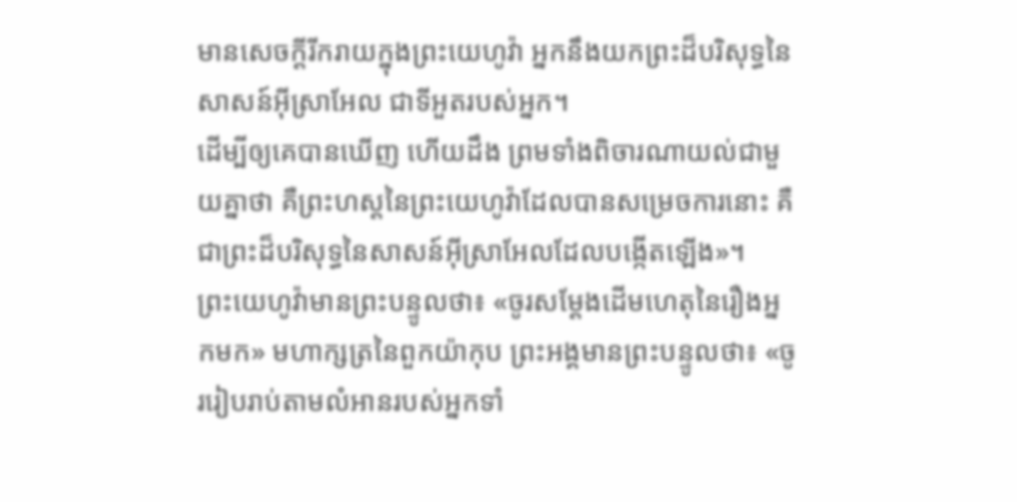មានសេចក្ដីរីករាយក្នុងព្រះយេហូវ៉ា អ្នកនឹងយកព្រះដ៏បរិសុទ្ធនៃសាសន៍អ៊ីស្រាអែល ជាទីអួតរបស់អ្នក។
ដើម្បីឲ្យគេបានឃើញ ហើយដឹង ព្រមទាំងពិចារណាយល់ជាមួយគ្នាថា គឺព្រះហស្តនៃព្រះយេហូវ៉ាដែលបានសម្រេចការនោះ គឺជាព្រះដ៏បរិសុទ្ធនៃសាសន៍អ៊ីស្រាអែលដែលបង្កើតឡើង»។
ព្រះយេហូវ៉ាមានព្រះបន្ទូលថា៖ «ចូរសម្ដែងដើមហេតុនៃរឿងអ្នកមក» មហាក្សត្រនៃពួកយ៉ាកុប ព្រះអង្គមានព្រះបន្ទូលថា៖ «ចូររៀបរាប់តាមលំអានរបស់អ្នកទាំ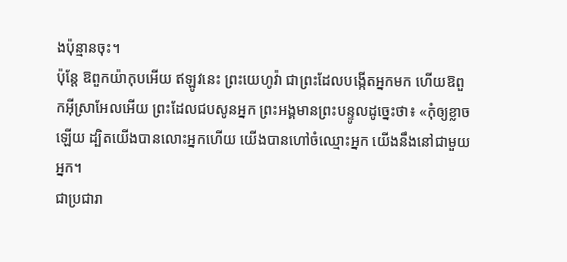ងប៉ុន្មានចុះ។
ប៉ុន្តែ ឱពួកយ៉ាកុបអើយ ឥឡូវនេះ ព្រះយេហូវ៉ា ជាព្រះដែលបង្កើតអ្នកមក ហើយឱពួកអ៊ីស្រាអែលអើយ ព្រះដែលជបសូនអ្នក ព្រះអង្គមានព្រះបន្ទូលដូច្នេះថា៖ «កុំឲ្យខ្លាចឡើយ ដ្បិតយើងបានលោះអ្នកហើយ យើងបានហៅចំឈ្មោះអ្នក យើងនឹងនៅជាមួយអ្នក។
ជាប្រជារា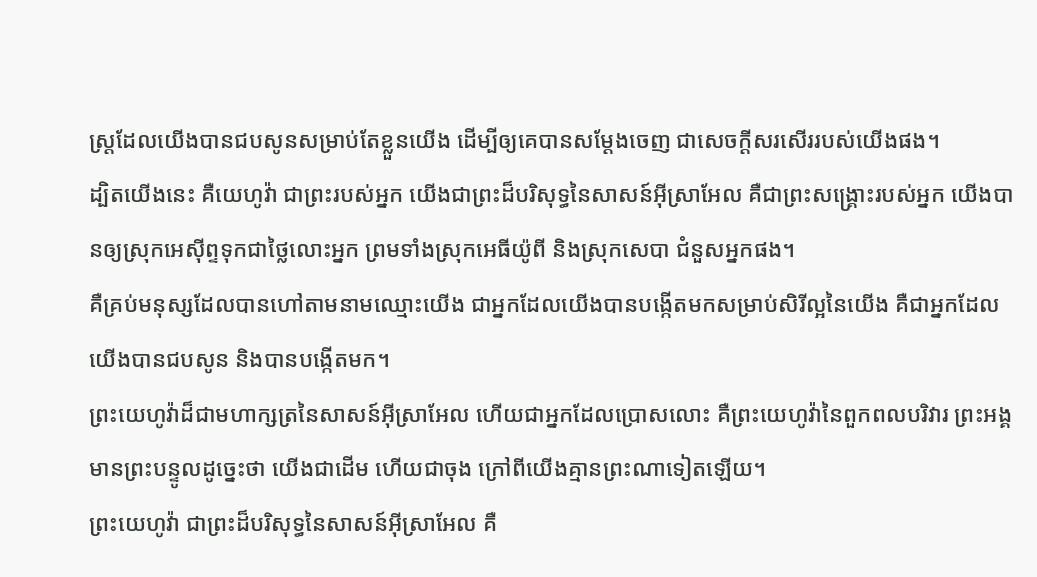ស្ត្រដែលយើងបានជបសូនសម្រាប់តែខ្លួនយើង ដើម្បីឲ្យគេបានសម្ដែងចេញ ជាសេចក្ដីសរសើររបស់យើងផង។
ដ្បិតយើងនេះ គឺយេហូវ៉ា ជាព្រះរបស់អ្នក យើងជាព្រះដ៏បរិសុទ្ធនៃសាសន៍អ៊ីស្រាអែល គឺជាព្រះសង្គ្រោះរបស់អ្នក យើងបានឲ្យស្រុកអេស៊ីព្ទទុកជាថ្លៃលោះអ្នក ព្រមទាំងស្រុកអេធីយ៉ូពី និងស្រុកសេបា ជំនួសអ្នកផង។
គឺគ្រប់មនុស្សដែលបានហៅតាមនាមឈ្មោះយើង ជាអ្នកដែលយើងបានបង្កើតមកសម្រាប់សិរីល្អនៃយើង គឺជាអ្នកដែលយើងបានជបសូន និងបានបង្កើតមក។
ព្រះយេហូវ៉ាដ៏ជាមហាក្សត្រនៃសាសន៍អ៊ីស្រាអែល ហើយជាអ្នកដែលប្រោសលោះ គឺព្រះយេហូវ៉ានៃពួកពលបរិវារ ព្រះអង្គមានព្រះបន្ទូលដូច្នេះថា យើងជាដើម ហើយជាចុង ក្រៅពីយើងគ្មានព្រះណាទៀតឡើយ។
ព្រះយេហូវ៉ា ជាព្រះដ៏បរិសុទ្ធនៃសាសន៍អ៊ីស្រាអែល គឺ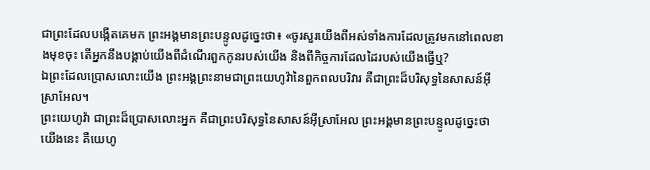ជាព្រះដែលបង្កើតគេមក ព្រះអង្គមានព្រះបន្ទូលដូច្នេះថា៖ «ចូរសួរយើងពីអស់ទាំងការដែលត្រូវមកនៅពេលខាងមុខចុះ តើអ្នកនឹងបង្គាប់យើងពីដំណើរពួកកូនរបស់យើង និងពីកិច្ចការដែលដៃរបស់យើងធ្វើឬ?
ឯព្រះដែលប្រោសលោះយើង ព្រះអង្គព្រះនាមជាព្រះយេហូវ៉ានៃពួកពលបរិវារ គឺជាព្រះដ៏បរិសុទ្ធនៃសាសន៍អ៊ីស្រាអែល។
ព្រះយេហូវ៉ា ជាព្រះដ៏ប្រោសលោះអ្នក គឺជាព្រះបរិសុទ្ធនៃសាសន៍អ៊ីស្រាអែល ព្រះអង្គមានព្រះបន្ទូលដូច្នេះថា យើងនេះ គឺយេហូ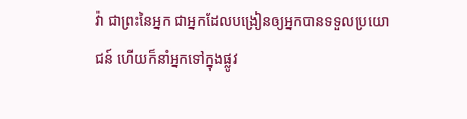វ៉ា ជាព្រះនៃអ្នក ជាអ្នកដែលបង្រៀនឲ្យអ្នកបានទទួលប្រយោជន៍ ហើយក៏នាំអ្នកទៅក្នុងផ្លូវ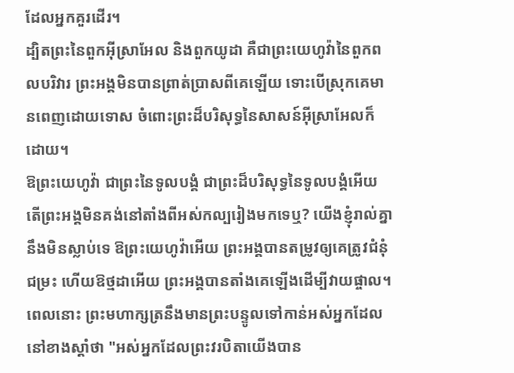ដែលអ្នកគួរដើរ។
ដ្បិតព្រះនៃពួកអ៊ីស្រាអែល និងពួកយូដា គឺជាព្រះយេហូវ៉ានៃពួកពលបរិវារ ព្រះអង្គមិនបានព្រាត់ប្រាសពីគេឡើយ ទោះបើស្រុកគេមានពេញដោយទោស ចំពោះព្រះដ៏បរិសុទ្ធនៃសាសន៍អ៊ីស្រាអែលក៏ដោយ។
ឱព្រះយេហូវ៉ា ជាព្រះនៃទូលបង្គំ ជាព្រះដ៏បរិសុទ្ធនៃទូលបង្គំអើយ តើព្រះអង្គមិនគង់នៅតាំងពីអស់កល្បរៀងមកទេឬ? យើងខ្ញុំរាល់គ្នា នឹងមិនស្លាប់ទេ ឱព្រះយេហូវ៉ាអើយ ព្រះអង្គបានតម្រូវឲ្យគេត្រូវជំនុំជម្រះ ហើយឱថ្មដាអើយ ព្រះអង្គបានតាំងគេឡើងដើម្បីវាយផ្ចាល។
ពេលនោះ ព្រះមហាក្សត្រនឹងមានព្រះបន្ទូលទៅកាន់អស់អ្នកដែលនៅខាងស្តាំថា "អស់អ្នកដែលព្រះវរបិតាយើងបាន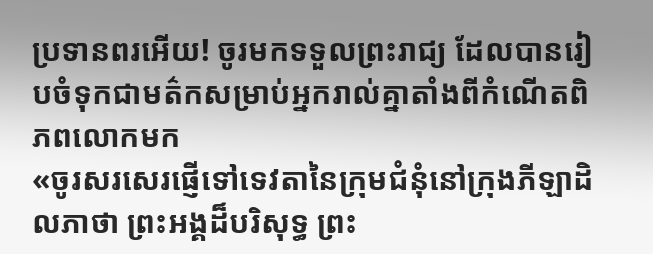ប្រទានពរអើយ! ចូរមកទទួលព្រះរាជ្យ ដែលបានរៀបចំទុកជាមត៌កសម្រាប់អ្នករាល់គ្នាតាំងពីកំណើតពិភពលោកមក
«ចូរសរសេរផ្ញើទៅទេវតានៃក្រុមជំនុំនៅក្រុងភីឡាដិលភាថា ព្រះអង្គដ៏បរិសុទ្ធ ព្រះ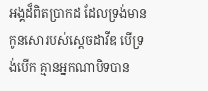អង្គដ៏ពិតប្រាកដ ដែលទ្រង់មានកូនសោរបស់ស្តេចដាវីឌ បើទ្រង់បើក គ្មានអ្នកណាបិទបាន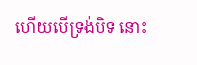ហើយបើទ្រង់បិទ នោះ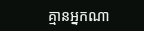គ្មានអ្នកណា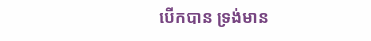បើកបាន ទ្រង់មាន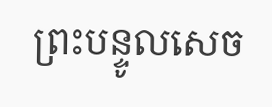ព្រះបន្ទូលសេច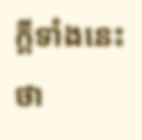ក្ដីទាំងនេះថា